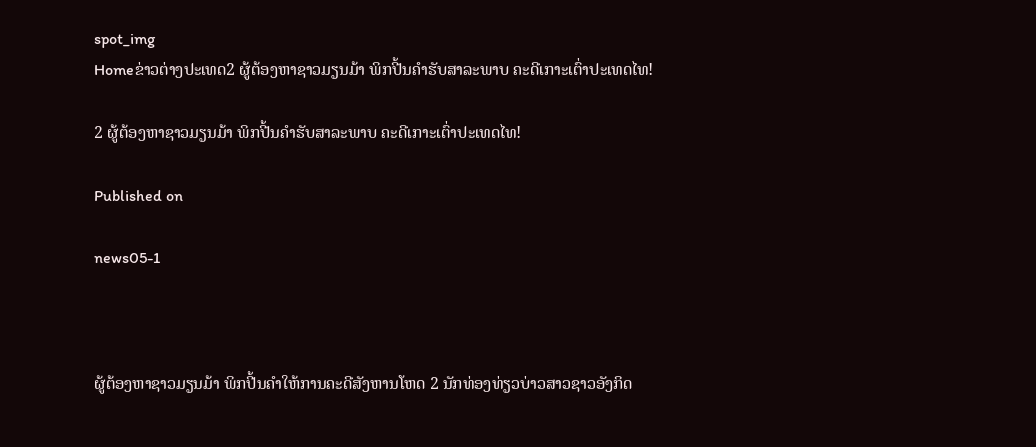spot_img
Homeຂ່າວຕ່າງປະເທດ2 ຜູ້ຕ້ອງຫາຊາວມຽນມ້າ ພິກປີ້ນຄຳຮັບສາລະພາບ ຄະດີເກາະເຕົ່າປະເທດໄທ!

2 ຜູ້ຕ້ອງຫາຊາວມຽນມ້າ ພິກປີ້ນຄຳຮັບສາລະພາບ ຄະດີເກາະເຕົ່າປະເທດໄທ!

Published on

news05-1



ຜູ້ຕ້ອງຫາຊາວມຽນມ້າ ພິກປີ້ນຄຳໃຫ້ການຄະດີສັງຫານໂຫດ 2 ນັກທ່ອງທ່ຽວບ່າວສາວຊາວອັງກິດ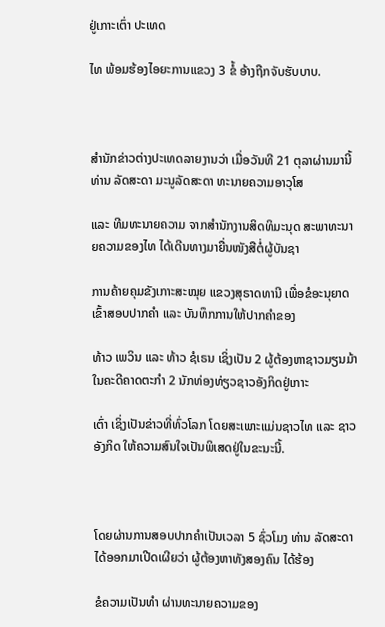ຢູ່ເກາະເຕົ່າ ປະເທດ

ໄທ ພ້ອມຮ້ອງໄອຍະການແຂວງ 3 ຂໍ້ ອ້າງຖືກຈັບຮັບບາບ.



ສຳນັກຂ່າວຕ່າງປະເທດລາຍງານວ່າ ເມື່ອວັນທີ 21 ຕຸລາຜ່ານມານີ້ ທ່ານ ລັດສະດາ ມະນູລັດສະດາ ທະນາຍຄວາມອາວຸໂສ

ແລະ ທີມທະນາຍຄວາມ ຈາກສຳນັກງານສິດທິມະນຸດ ສະພາທະນາຍຄວາມຂອງໄທ ໄດ້ເດີນທາງມາຍື່ນໜັງສືຕໍ່ຜູ້ບັນຊາ

ການຄ້າຍຄຸມຂັງເກາະສະໝຸຍ ແຂວງສຸຣາດທານີ ເພື່ອຂໍອະນຸຍາດເຂົ້າສອບປາກຄຳ ແລະ ບັນທຶກການໃຫ້ປາກຄຳຂອງ

ທ້າວ ເພວິນ ແລະ ທ້າວ ຊໍເຣນ ເຊິ່ງເປັນ 2 ຜູ້ຕ້ອງຫາຊາວມຽນມ້າ ໃນຄະດີຄາດຕະກຳ 2 ນັກທ່ອງທ່ຽວຊາວອັງກິດຢູ່ເກາະ

ເຕົ່າ ເຊິ່ງເປັນຂ່າວທີ່ທົ່ວໂລກ ໂດຍສະເພາະແມ່ນຊາວໄທ ແລະ ຊາວອັງກິດ ໃຫ້ຄວາມສົນໃຈເປັນພິເສດຢູ່ໃນຂະນະນີ້.



ໂດຍຜ່ານການສອບປາກຄຳເປັນເວລາ 5 ຊົ່ວໂມງ ທ່ານ ລັດສະດາ ໄດ້ອອກມາເປີດເຜີຍວ່າ ຜູ້ຕ້ອງຫາທັງສອງຄົນ ໄດ້ຮ້ອງ

ຂໍຄວາມເປັນທຳ ຜ່ານທະນາຍຄວາມຂອງ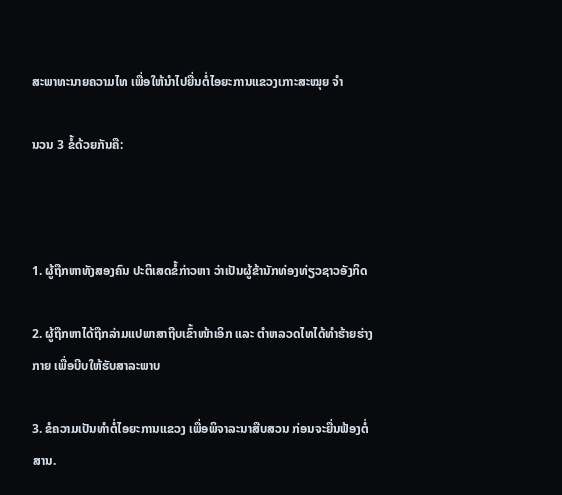ສະພາທະນາຍຄວາມໄທ ເພື່ອໃຫ້ນຳໄປຍື່ນຕໍ່ໄອຍະການແຂວງເກາະສະໝຸຍ ຈຳ

ນວນ 3 ຂໍ້ດ້ວຍກັນຄື:



1. ຜູ້ຖືກຫາທັງສອງຄົນ ປະຕິເສດຂໍ້ກ່າວຫາ ວ່າເປັນຜູ້ຂ້ານັກທ່ອງທ່ຽວຊາວອັງກິດ

2. ຜູ້ຖືກຫາໄດ້ຖືກລ່າມແປພາສາຖີບເຂົ້າໜ້າເອິກ ແລະ ຕຳຫລວດໄທໄດ້ທຳຮ້າຍຮ່າງກາຍ ເພື່ອບີບໃຫ້ຮັບສາລະພາບ

3. ຂໍຄວາມເປັນທຳຕໍ່ໄອຍະການແຂວງ ເພື່ອພິຈາລະນາສືບສວນ ກ່ອນຈະຍື່ນຟ້ອງຕໍ່ສານ.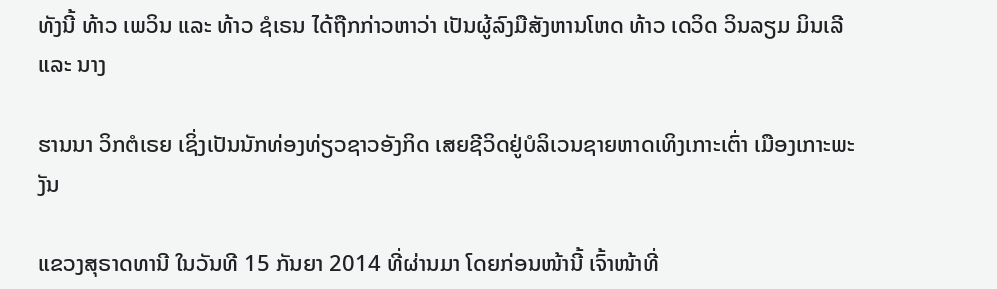ທັງນີ້ ທ້າວ ເພວິນ ແລະ ທ້າວ ຊໍເຣນ ໄດ້ຖືກກ່າວຫາວ່າ ເປັນຜູ້ລົງມືສັງຫານໂຫດ ທ້າວ ເດວິດ ວິນລຽມ ມິນເລີ ແລະ ນາງ

ຮານນາ ວິກຕໍເຣຍ ເຊິ່ງເປັນນັກທ່ອງທ່ຽວຊາວອັງກິດ ເສຍຊີວິດຢູ່ບໍລິເວນຊາຍຫາດເທິງເກາະເຕົ່າ ເມືອງເກາະພະງັນ

ແຂວງສຸຣາດທານີ ໃນວັນທີ 15 ກັນຍາ 2014 ທີ່ຜ່ານມາ ໂດຍກ່ອນໜ້ານີ້ ເຈົ້າໜ້າທີ່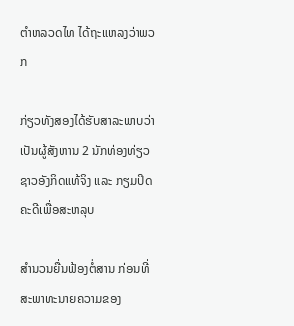ຕຳຫລວດໄທ ໄດ້ຖະແຫລງວ່າພວກ

ກ່ຽວທັງສອງໄດ້ຮັບສາລະພາບວ່າ ເປັນຜູ້ສັງຫານ 2 ນັກທ່ອງທ່ຽວຊາວອັງກິດແທ້ຈິງ ແລະ ກຽມປິດຄະດີເພື່ອສະຫລຸບ

ສຳນວນຍື່ນຟ້ອງຕໍ່ສານ ກ່ອນທີ່ສະພາທະນາຍຄວາມຂອງ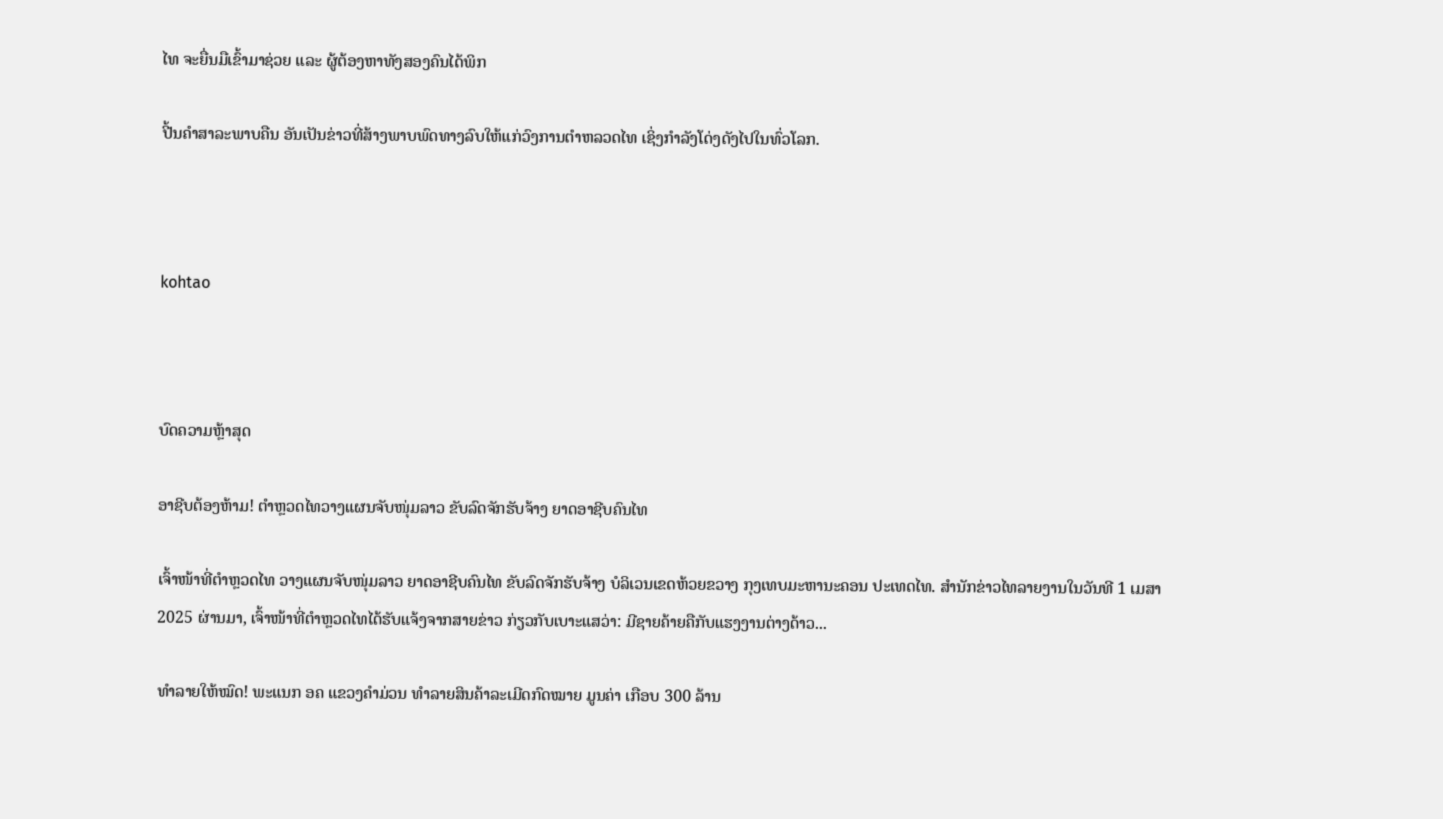ໄທ ຈະຍື່ນມືເຂົ້າມາຊ່ວຍ ແລະ ຜູ້ຕ້ອງຫາທັງສອງຄົນໄດ້ພິກ

ປີ້ນຄຳສາລະພາບຄືນ ອັນເປັນຂ່າວທີ່ສ້າງພາບພົດທາງລົບໃຫ້ແກ່ວົງການຕຳຫລວດໄທ ເຊິ່ງກຳລັງໂດ່ງດັງໄປໃນທົ່ວໂລກ.



kohtao



ບົດຄວາມຫຼ້າສຸດ

ອາຊີບຕ້ອງຫ້າມ! ຕຳຫຼວດໄທວາງແຜນຈັບໜຸ່ມລາວ ຂັບລົດຈັກຮັບຈ້າງ ຍາດອາຊີບຄົນໄທ

ເຈົ້າໜ້າທີ່ຕຳຫຼວດໄທ ວາງແຜນຈັບໜຸ່ມລາວ ຍາດອາຊີບຄົນໄທ ຂັບລົດຈັກຮັບຈ້າງ ບໍລິເວນເຂດຫ້ວຍຂວາງ ກຸງເທບມະຫານະຄອນ ປະເທດໄທ. ສຳນັກຂ່າວໄທລາຍງານໃນວັນທີ 1 ເມສາ 2025 ຜ່ານມາ, ເຈົ້າໜ້າທີ່ຕຳຫຼວດໄທໄດ້ຮັບແຈ້ງຈາກສາຍຂ່າວ ກ່ຽວກັບເບາະແສວ່າ: ມີຊາຍຄ້າຍຄືກັບແຮງງານຕ່າງດ້າວ...

ທຳລາຍໃຫ້ໝົດ! ພະແນກ ອຄ ແຂວງຄຳມ່ວນ ທຳລາຍສິນຄ້າລະເມີດກົດໝາຍ ມູນຄ່າ ເກືອບ 300 ລ້ານ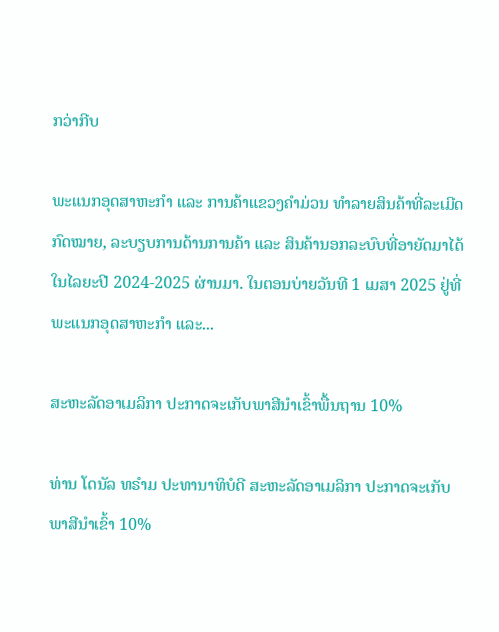ກວ່າກີບ

ພະແນກອຸດສາຫະກຳ ແລະ ການຄ້າແຂວງຄຳມ່ວນ ທຳລາຍສິນຄ້າທີ່ລະເມີດກົດໝາຍ, ລະບຽບການດ້ານການຄ້າ ແລະ ສິນຄ້ານອກລະບົບທີ່ອາຍັດມາໄດ້ໃນໄລຍະປີ 2024-2025 ຜ່ານມາ. ໃນຕອນບ່າຍວັນທີ 1 ເມສາ 2025 ຢູ່ທີ່ພະແນກອຸດສາຫະກໍາ ແລະ...

ສະຫະລັດອາເມລິກາ ປະກາດຈະເກັບພາສີນຳເຂົ້າພື້ນຖານ 10%

ທ່ານ ໂດນັລ ທຣຳມ ປະທານາທິບໍດີ ສະຫະລັດອາເມລິກາ ປະກາດຈະເກັບພາສີນຳເຂົ້າ 10%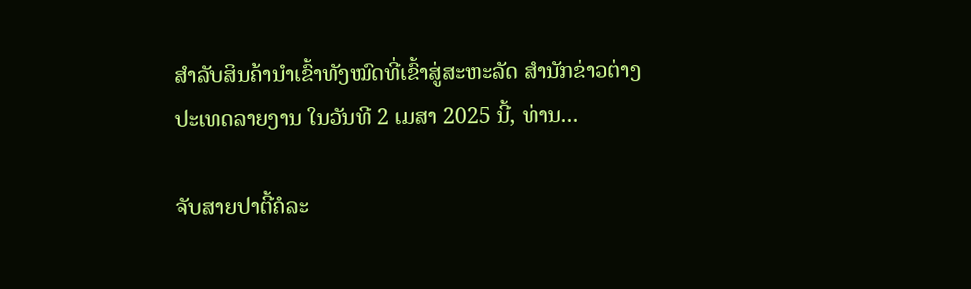ສຳລັບສິນຄ້ານຳເຂົ້າທັງໝົດທີ່ເຂົ້າສູ່ສະຫະລັດ ສຳນັກຂ່າວຕ່າງປະເທດລາຍງານ ໃນວັນທີ 2 ເມສາ 2025 ນີ້, ທ່ານ...

ຈັບສາຍປາຕີ້ຄໍລະ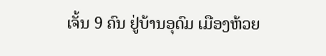ເຈັ້ນ 9 ຄົນ ຢູ່ບ້ານອຸດົມ ເມືອງຫ້ວຍ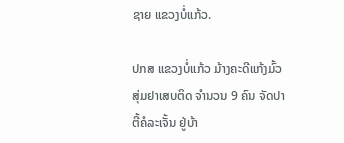ຊາຍ ແຂວງບໍ່ແກ້ວ.

ປກສ ແຂວງບໍ່ແກ້ວ ມ້າງຄະດີແກ້ງມົ້ວສຸ່ມຢາເສບຕິດ ຈຳນວນ 9 ຄົນ ຈັດປາຕີ້ຄໍລະເຈັ້ນ ຢູ່ບ້າ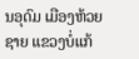ນອຸດົມ ເມືອງຫ້ວຍຊາຍ ແຂວງບໍ່ແກ້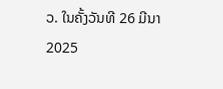ວ. ໃນຄັ້ງວັນທີ 26 ມີນາ 2025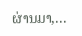ຜ່ານມາ,...